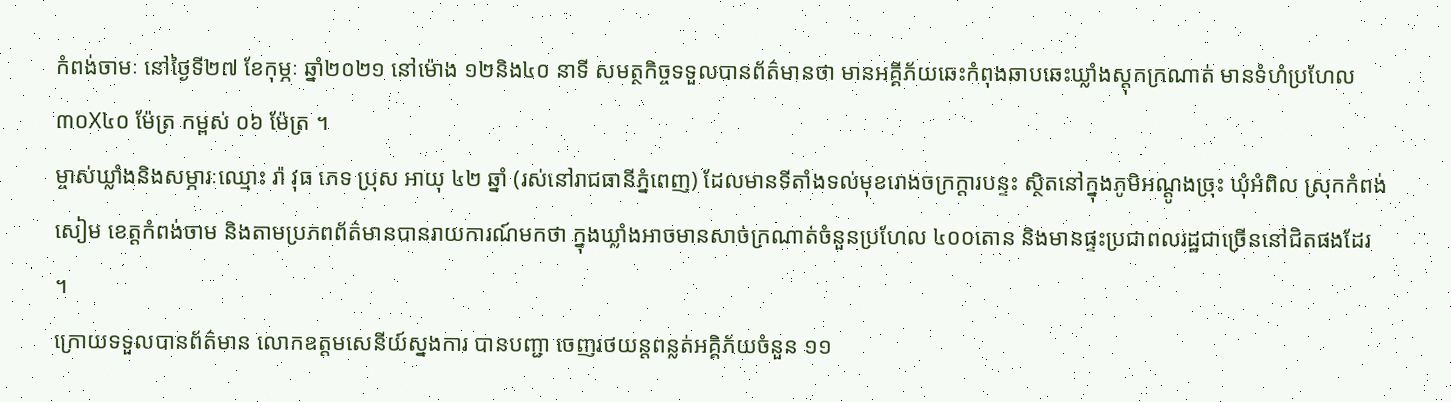កំពង់ចាមៈ នៅថ្ងៃទី២៧ ខែកុម្ភៈ ឆ្នាំ២០២១ នៅម៉ោង ១២និង៤០ នាទី សមត្ថកិច្ចទទួលបានព័ត៌មានថា មានអគ្គីភ័យឆេះកំពុងឆាបឆេះឃ្លាំងស្តុកក្រណាត់ មានទំហំប្រហែល ៣០X៤០ ម៉ែត្រ កម្ពស់ ០៦ ម៉ែត្រ ។
ម្ចាស់ឃ្លាំងនិងសម្ភារៈឈ្មោះ រ៉ា វុធ ភេទ ប្រុស អាយុ ៤២ ឆ្នាំ (រស់នៅរាជធានីភ្នំពេញ) ដែលមានទីតាំងទល់មុខរោងចក្រក្ដារបន្ទះ ស្ថិតនៅក្នុងភូមិអណ្ដូងច្រុះ ឃុំអំពិល ស្រុកកំពង់សៀម ខេត្តកំពង់ចាម និងតាមប្រភពព័ត៌មានបានរាយការណ៍មកថា ក្នុងឃ្លាំងអាចមានសាច់ក្រណាត់ចំនួនប្រហែល ៤០០តោន និងមានផ្ទះប្រជាពលរដ្ឋជាច្រើននៅជិតផងដែរ ។
ក្រោយទទួលបានព័ត៌មាន លោកឧត្តមសេនីយ៍ស្នងការ បានបញ្ជា ចេញរថយន្តពន្លត់អគ្គិភ័យចំនួន ១១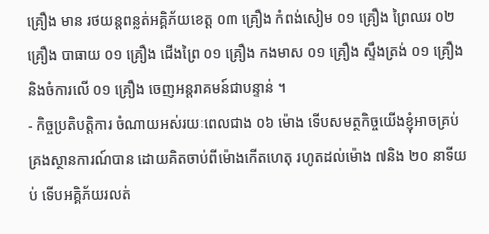គ្រឿង មាន រថយន្តពន្លត់អគ្គិភ័យខេត្ត ០៣ គ្រឿង កំពង់សៀម ០១ គ្រឿង ព្រៃឈរ ០២ គ្រឿង បាធាយ ០១ គ្រឿង ជើងព្រៃ ០១ គ្រឿង កងមាស ០១ គ្រឿង ស្ទឹងត្រង់ ០១ គ្រឿង និងចំការលើ ០១ គ្រឿង ចេញអន្តរាគមន៍ជាបន្ទាន់ ។
- កិច្ចប្រតិបត្តិការ ចំណាយអស់រយៈពេលជាង ០៦ ម៉ោង ទើបសមត្ថកិច្ចយើងខ្ញុំអាចគ្រប់គ្រងស្ថានការណ៍បាន ដោយគិតចាប់ពីម៉ោងកើតហេតុ រហូតដល់ម៉ោង ៧និង ២០ នាទីយប់ ទើបអគ្គិភ័យរលត់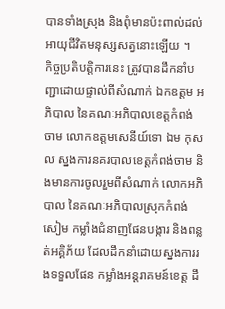បានទាំងស្រុង និងពុំមានប៉ះពាល់ដល់អាយុជីវិតមនុស្សសត្វនោះឡើយ ។
កិច្ចប្រតិបត្តិការនេះ ត្រូវបានដឹកនាំបញ្ជាដោយផ្ទាល់ពីសំណាក់ ឯកឧត្តម អភិបាល នៃគណៈអភិបាលខេត្តកំពង់ចាម លោកឧត្តមសេនីយ៍ទោ ឯម កុសល ស្នងការនគរបាលខេត្តកំពង់ចាម និងមានការចូលរួមពីសំណាក់ លោកអភិបាល នៃគណៈអភិបាលស្រុកកំពង់សៀម កម្លាំងជំនាញផែនបង្ការ និងពន្លត់អគ្គិភ័យ ដែលដឹកនាំដោយស្នងការរងទទួលផែន កម្លាំងអន្តរាគមន៍ខេត្ត ដឹ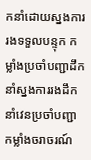កនាំដោយស្នងការរងទទួលបន្ទុក កម្លាំងប្រចាំបញ្ជាដឹកនាំស្នងការរងដឹកនាំវេនប្រចាំបញ្ជា កម្លាំងចរាចរណ៍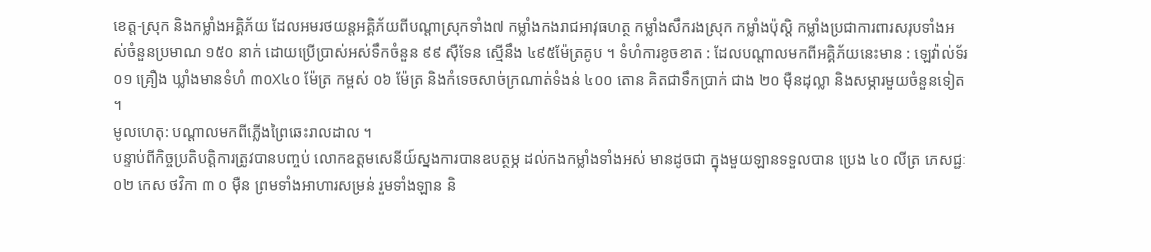ខេត្ត-ស្រុក និងកម្លាំងអគ្គិភ័យ ដែលអមរថយន្តអគ្គិភ័យពីបណ្ដាស្រុកទាំង៧ កម្លាំងកងរាជអាវុធហត្ថ កម្លាំងសឹករងស្រុក កម្លាំងប៉ុស្ដិ កម្លាំងប្រជាការពារសរុបទាំងអស់ចំនួនប្រមាណ ១៥០ នាក់ ដោយប្រើប្រាស់អស់ទឹកចំនួន ៩៩ ស៊ឺទែន ស្មើនឹង ៤៩៥ម៉ែត្រគូប ។ ទំហំការខូចខាត : ដែលបណ្ដាលមកពីអគ្គិភ័យនេះមាន : ឡេវ៉ាល់ទ័រ ០១ គ្រឿង ឃ្លាំងមានទំហំ ៣០X៤០ ម៉ែត្រ កម្ពស់ ០៦ ម៉ែត្រ និងកំទេចសាច់ក្រណាត់ទំងន់ ៤០០ តោន គិតជាទឹកប្រាក់ ជាង ២០ ម៉ឺនដុល្លា និងសម្ភារមួយចំនួនទៀត ។
មូលហេតុ: បណ្ដាលមកពីភ្លើងព្រៃឆេះរាលដាល ។
បន្ទាប់ពីកិច្ចប្រតិបត្តិការត្រូវបានបញ្ចប់ លោកឧត្តមសេនីយ៍ស្នងការបានឧបត្ថម្ភ ដល់កងកម្លាំងទាំងអស់ មានដូចជា ក្នុងមួយឡានទទួលបាន ប្រេង ៤០ លីត្រ ភេសជ្ជៈ ០២ កេស ថវិកា ៣ ០ ម៉ឺន ព្រមទាំងអាហារសម្រន់ រួមទាំងឡាន និ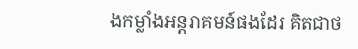ងកម្លាំងអន្តរាគមន៍ផងដែរ គិតជាថ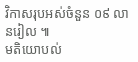វិកាសរុបអស់ចំនួន ០៩ លានរៀល ៕
មតិយោបល់